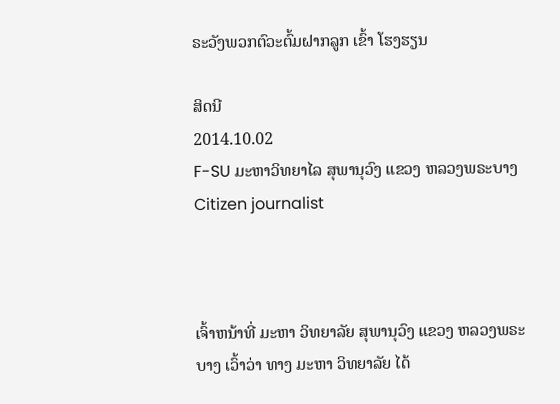ຣະວັງພວກຕົວະຕົ້ມຝາກລູກ ເຂົ້າ ໂຮງຮຽນ

ສິດນີ
2014.10.02
F-SU ມະຫາວິທຍາໄລ ສຸພານຸວົງ ແຂວງ ຫລວງພຣະບາງ
Citizen journalist



ເຈົ້າຫນ້າທີ່ ມະຫາ ວິທຍາລັຍ ສຸພານຸວົງ ແຂວງ ຫລວງພຣະບາງ ເວົ້າວ່າ ທາງ ມະຫາ ວິທຍາລັຍ ໄດ້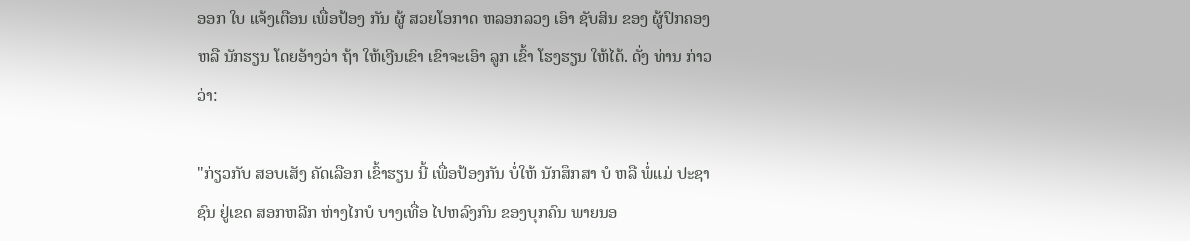ອອກ ໃບ ແຈ້ງເຕືອນ ເພື່ອປ້ອງ ກັນ ຜູ້ ສວຍໂອກາດ ຫລອກລວງ ເອົາ ຊັບສິນ ຂອງ ຜູ້ປົກຄອງ ຫລື ນັກຮຽນ ໂດຍອ້າງວ່າ ຖ້າ ໃຫ້ເງີນເຂົາ ເຂົາຈະເອົາ ລູກ ເຂົ້າ ໂຮງຮຽນ ໃຫ້ໄດ້. ດັ່ງ ທ່ານ ກ່າວວ່າ:

"ກ່ຽວກັບ ສອບເສັງ ຄັດເລືອກ ເຂົ້າຮຽນ ນີ້ ເພື່ອປ້ອງກັນ ບໍ່ໃຫ້ ນັກສຶກສາ ບໍ ຫລື ພໍ່ແມ່ ປະຊາຊົນ ຢູ່ເຂດ ສອກຫລີກ ຫ່າງໄກບໍ ບາງເທື່ອ ໄປຫລົງກົນ ຂອງບຸກຄົນ ພາຍນອ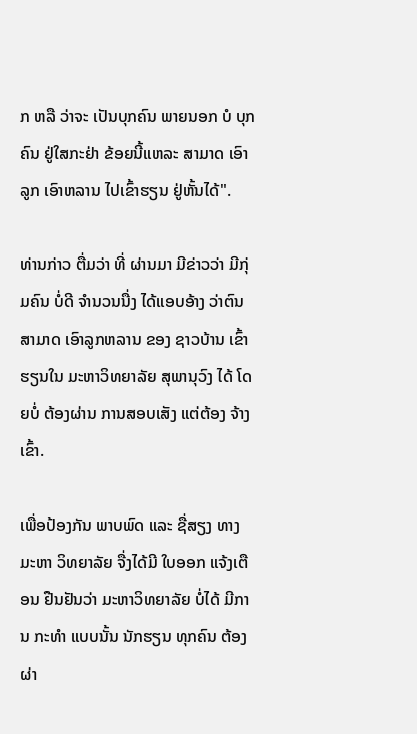ກ ຫລື ວ່າຈະ ເປັນບຸກຄົນ ພາຍນອກ ບໍ ບຸກຄົນ ຢູ່ໃສກະຢ່າ ຂ້ອຍນີ້ແຫລະ ສາມາດ ເອົາລູກ ເອົາຫລານ ໄປເຂົ້າຮຽນ ຢູ່ຫັ້ນໄດ້".

ທ່ານກ່າວ ຕື່ມວ່າ ທີ່ ຜ່ານມາ ມີຂ່າວວ່າ ມີກຸ່ມຄົນ ບໍ່ດີ ຈຳນວນນື່ງ ໄດ້ແອບອ້າງ ວ່າຕົນ ສາມາດ ເອົາລູກຫລານ ຂອງ ຊາວບ້ານ ເຂົ້າຮຽນໃນ ມະຫາວິທຍາລັຍ ສຸພານຸວົງ ໄດ້ ໂດຍບໍ່ ຕ້ອງຜ່ານ ການສອບເສັງ ແຕ່ຕ້ອງ ຈ້າງເຂົ້າ.

ເພື່ອປ້ອງກັນ ພາບພົດ ແລະ ຊື່ສຽງ ທາງ ມະຫາ ວິທຍາລັຍ ຈື່ງໄດ້ມີ ໃບອອກ ແຈ້ງເຕືອນ ຢືນຢັນວ່າ ມະຫາວິທຍາລັຍ ບໍ່ໄດ້ ມີການ ກະທຳ ແບບນັ້ນ ນັກຮຽນ ທຸກຄົນ ຕ້ອງຜ່າ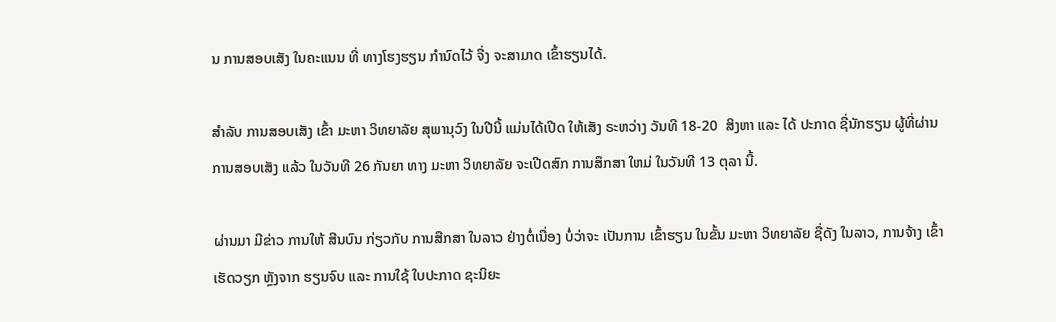ນ ການສອບເສັງ ໃນຄະແນນ ທີ່ ທາງໂຮງຮຽນ ກຳນົດໄວ້ ຈື່ງ ຈະສາມາດ ເຂົ້າຮຽນໄດ້.

ສຳລັບ ການສອບເສັງ ເຂົ້າ ມະຫາ ວິທຍາລັຍ ສຸພານຸວົງ ໃນປີນີ້ ແມ່ນໄດ້ເປີດ ໃຫ້ເສັງ ຣະຫວ່າງ ວັນທີ 18-20  ສິງຫາ ແລະ ໄດ້ ປະກາດ ຊື່ນັກຮຽນ ຜູ້ທີ່ຜ່ານ ການສອບເສັງ ແລ້ວ ໃນວັນທີ 26 ກັນຍາ ທາງ ມະຫາ ວິທຍາລັຍ ຈະເປີດສົກ ການສຶກສາ ໃຫມ່ ໃນວັນທີ 13 ຕຸລາ ນີ້.

ຜ່ານມາ ມີຂ່າວ ການໃຫ້ ສີນບົນ ກ່ຽວກັບ ການສືກສາ ໃນລາວ ຢ່າງຕໍ່ເນື່ອງ ບໍ່ວ່າຈະ ເປັນການ ເຂົ້າຮຽນ ໃນຂັ້ນ ມະຫາ ວິທຍາລັຍ ຊື່ດັງ ໃນລາວ, ການຈ້າງ ເຂົ້າ ເຮັດວຽກ ຫຼັງຈາກ ຮຽນຈົບ ແລະ ການໃຊ້ ໃບປະກາດ ຊະນິຍະ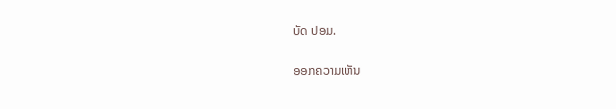ບັດ ປອມ.

ອອກຄວາມເຫັນ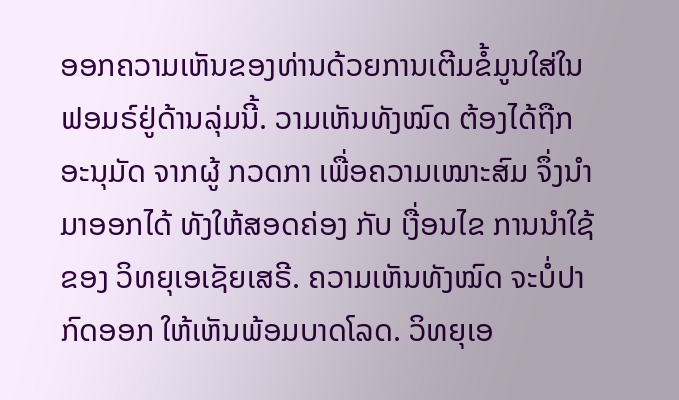ອອກຄວາມເຫັນຂອງທ່ານດ້ວຍການເຕີມຂໍ້ມູນໃສ່ໃນຟອມຣ໌ຢູ່ດ້ານລຸ່ມນີ້. ວາມເຫັນທັງໝົດ ຕ້ອງໄດ້ຖືກ ອະນຸມັດ ຈາກຜູ້ ກວດກາ ເພື່ອຄວາມເໝາະສົມ ຈຶ່ງນໍາມາອອກໄດ້ ທັງໃຫ້ສອດຄ່ອງ ກັບ ເງື່ອນໄຂ ການນຳໃຊ້ ຂອງ ວິທຍຸເອເຊັຍເສຣີ. ຄວາມເຫັນທັງໝົດ ຈະບໍ່ປາກົດອອກ ໃຫ້ເຫັນພ້ອມບາດໂລດ. ວິທຍຸເອ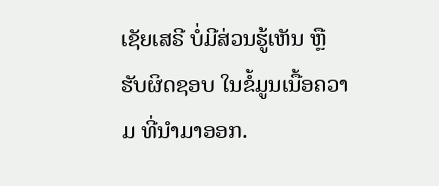ເຊັຍເສຣີ ບໍ່ມີສ່ວນຮູ້ເຫັນ ຫຼືຮັບຜິດຊອບ ໃນຂໍ້ມູນເນື້ອຄວາມ ທີ່ນໍາມາອອກ.